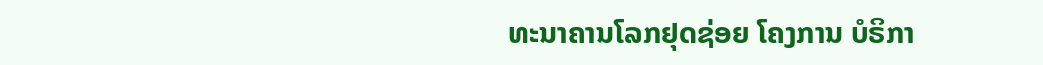ທະນາຄານໂລກຢຸດຊ່ອຍ ໂຄງການ ບໍຣິກາ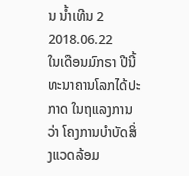ນ ນໍ້າເທີນ 2
2018.06.22
ໃນເດືອນມົກຣາ ປີນີ້ ທະນາຄານໂລກໄດ້ປະກາດ ໃນຖແລງການວ່າ ໂຄງການບຳບັດສິ່ງແວດລ້ອມ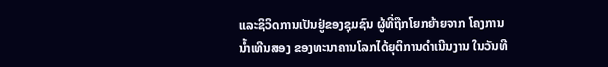ແລະຊິວິດການເປັນຢູ່ຂອງຊຸມຊົນ ຜູ້ທີ່ຖືກໂຍກຍ້າຍຈາກ ໂຄງການນ້ຳເທີນສອງ ຂອງທະນາຄານໂລກໄດ້ຍຸຕິການດຳເນີນງານ ໃນວັນທີ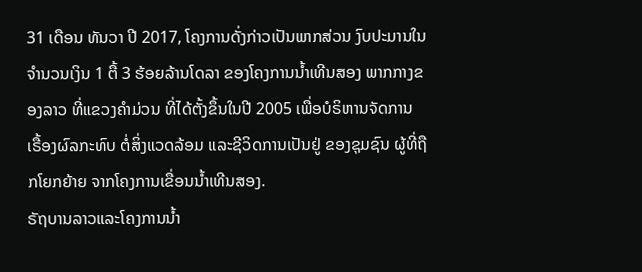31 ເດືອນ ທັນວາ ປີ 2017, ໂຄງການດັ່ງກ່າວເປັນພາກສ່ວນ ງົບປະມານໃນຈຳນວນເງິນ 1 ຕື້ 3 ຮ້ອຍລ້ານໂດລາ ຂອງໂຄງການນ້ຳເທີນສອງ ພາກກາງຂອງລາວ ທີ່ແຂວງຄຳມ່ວນ ທີ່ໄດ້ຕັ້ງຂຶ້ນໃນປີ 2005 ເພື່ອບໍຣິຫານຈັດການ ເຣື້ອງຜົລກະທົບ ຕໍ່ສິ່ງແວດລ້ອມ ແລະຊີວິດການເປັນຢູ່ ຂອງຊຸມຊົນ ຜູ້ທີ່ຖືກໂຍກຍ້າຍ ຈາກໂຄງການເຂື່ອນນ້ຳເທີນສອງ.
ຣັຖບານລາວແລະໂຄງການນ້ຳ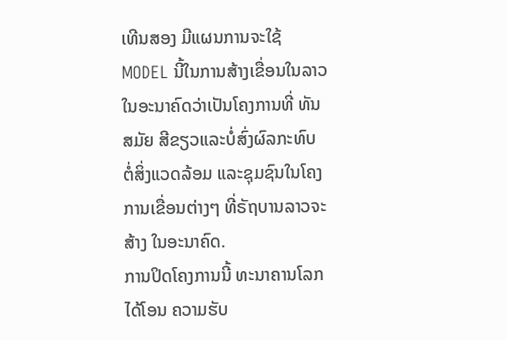ເທີນສອງ ມີແຜນການຈະໃຊ້ MODEL ນີ້ໃນການສ້າງເຂື່ອນໃນລາວ ໃນອະນາຄົດວ່າເປັນໂຄງການທີ່ ທັນສມັຍ ສີຂຽວແລະບໍ່ສົ່ງຜົລກະທົບ ຕໍ່ສິ່ງແວດລ້ອມ ແລະຊຸມຊົນໃນໂຄງການເຂື່ອນຕ່າງໆ ທີ່ຣັຖບານລາວຈະສ້າງ ໃນອະນາຄົດ.
ການປິດໂຄງການນີ້ ທະນາຄານໂລກໄດ້ໂອນ ຄວາມຮັບ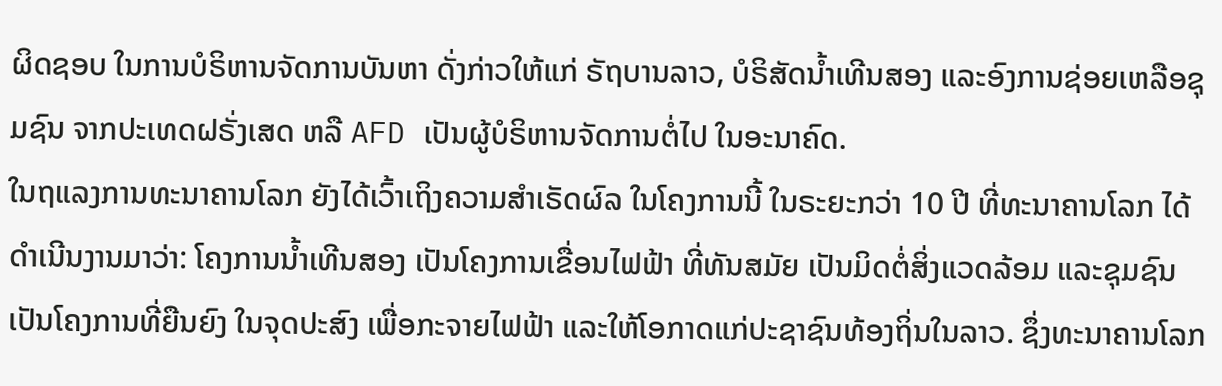ຜິດຊອບ ໃນການບໍຣິຫານຈັດການບັນຫາ ດັ່ງກ່າວໃຫ້ແກ່ ຣັຖບານລາວ, ບໍຣິສັດນ້ຳເທີນສອງ ແລະອົງການຊ່ອຍເຫລືອຊຸມຊົນ ຈາກປະເທດຝຣັ່ງເສດ ຫລື AFD ເປັນຜູ້ບໍຣິຫານຈັດການຕໍ່ໄປ ໃນອະນາຄົດ.
ໃນຖແລງການທະນາຄານໂລກ ຍັງໄດ້ເວົ້າເຖິງຄວາມສຳເຣັດຜົລ ໃນໂຄງການນີ້ ໃນຣະຍະກວ່າ 10 ປີ ທີ່ທະນາຄານໂລກ ໄດ້ດຳເນີນງານມາວ່າ: ໂຄງການນ້ຳເທີນສອງ ເປັນໂຄງການເຂື່ອນໄຟຟ້າ ທີ່ທັນສມັຍ ເປັນມິດຕໍ່ສິ່ງແວດລ້ອມ ແລະຊຸມຊົນ ເປັນໂຄງການທີ່ຍືນຍົງ ໃນຈຸດປະສົງ ເພື່ອກະຈາຍໄຟຟ້າ ແລະໃຫ້ໂອກາດແກ່ປະຊາຊົນທ້ອງຖິ່ນໃນລາວ. ຊຶ່ງທະນາຄານໂລກ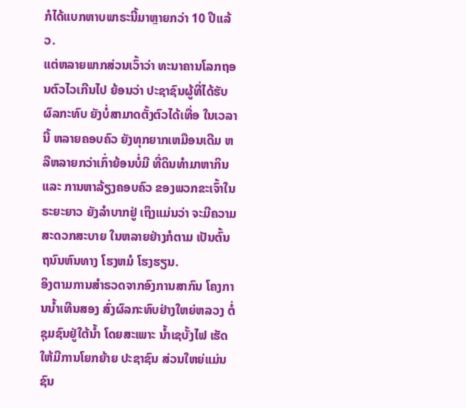ກໍໄດ້ແບກຫາບພາຣະນີ້ມາຫຼາຍກວ່າ 10 ປີແລ້ວ.
ແຕ່ຫລາຍພາກສ່ວນເວົ້າວ່າ ທະນາຄານໂລກຖອນຕົວໄວເກີນໄປ ຍ້ອນວ່າ ປະຊາຊົນຜູ້ທີ່ໄດ້ຮັບຜົລກະທົບ ຍັງບໍ່ສາມາດຕັ້ງຕົວໄດ້ເທື່ອ ໃນເວລານີ້ ຫລາຍຄອບຄົວ ຍັງທຸກຍາກເຫມືອນເດີມ ຫລືຫລາຍກວ່າເກົ່າຍ້ອນບໍ່ມີ ທີ່ດິນທຳມາຫາກິນ ແລະ ການຫາລ້ຽງຄອບຄົວ ຂອງພວກຂະເຈົ້າໃນຣະຍະຍາວ ຍັງລຳບາກຢູ່ ເຖິງແມ່ນວ່າ ຈະມີຄວາມສະດວກສະບາຍ ໃນຫລາຍຢ່າງກໍຕາມ ເປັນຕົ້ນຖນົນຫົນທາງ ໂຮງຫມໍ ໂຮງຮຽນ.
ອິງຕາມການສຳຣວດຈາກອົງການສາກົນ ໂຄງການນ້ຳເທີນສອງ ສົ່ງຜົລກະທົບຢ່າງໃຫຍ່ຫລວງ ຕໍ່ຊຸມຊົນຢູ່ໃຕ້ນ້ຳ ໂດຍສະເພາະ ນ້ຳເຊບັ້ງໄຟ ເຮັດໃຫ້ມີການໂຍກຍ້າຍ ປະຊາຊົນ ສ່ວນໃຫຍ່ແມ່ນຊົນ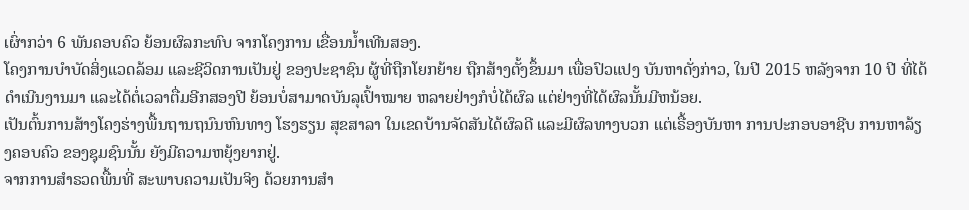ເຜົ່າກວ່າ 6 ພັນຄອບຄົວ ຍ້ອນຜົລກະທົບ ຈາກໂຄງການ ເຂື່ອນນ້ຳເທີນສອງ.
ໂຄງການບຳບັດສິ່ງແວດລ້ອມ ແລະຊີວິດການເປັນຢູ່ ຂອງປະຊາຊົນ ຜູ້ທີ່ຖືກໂຍກຍ້າຍ ຖືກສ້າງຕັ້ງຂຶ້ນມາ ເພື່ອປົວແປງ ບັນຫາດັ່ງກ່າວ, ໃນປີ 2015 ຫລັງຈາກ 10 ປີ ທີ່ໄດ້ດຳເນີນງານມາ ແລະໄດ້ຕໍ່ເວລາຕື່ມອີກສອງປີ ຍ້ອນບໍ່ສາມາດບັນລຸເປົ້າໝາຍ ຫລາຍຢ່າງກໍບໍ່ໄດ້ຜົລ ແຕ່ຢ່າງທີ່ໄດ້ຜົລນັ້ນມີຫນ້ອຍ.
ເປັນຕົ້ນການສ້າງໂຄງຮ່າງພື້ນຖານຖນົນຫົນທາງ ໂຮງຮຽນ ສຸຂສາລາ ໃນເຂດບ້ານຈັດສັນໄດ້ຜົລດີ ແລະມີຜົລທາງບວກ ແຕ່ເຣື້ອງບັນຫາ ການປະກອບອາຊີບ ການຫາລ້ຽງຄອບຄົວ ຂອງຊຸມຊົນນັ້ນ ຍັງມີຄວາມຫຍຸ້ງຍາກຢູ່.
ຈາກການສຳຣວດພື້ນທີ່ ສະພາບຄວາມເປັນຈິງ ດ້ວຍການສຳ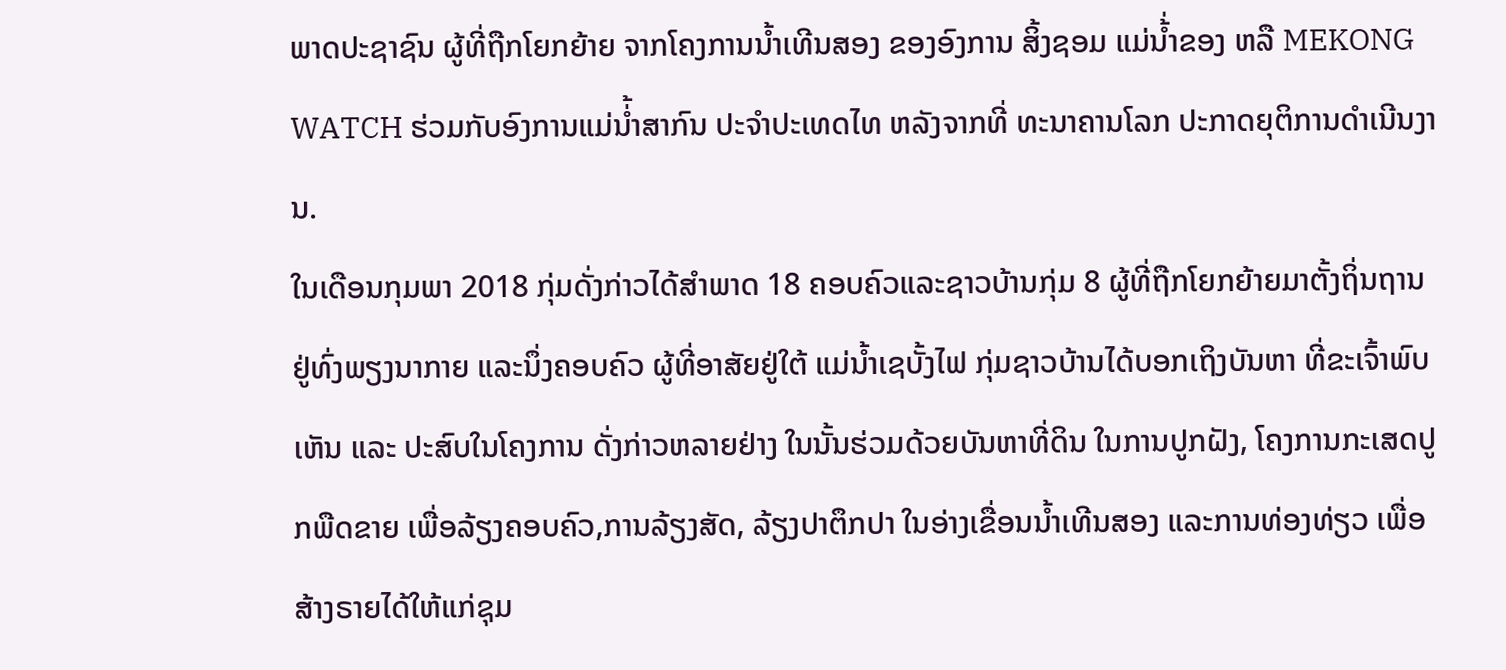ພາດປະຊາຊົນ ຜູ້ທີ່ຖືກໂຍກຍ້າຍ ຈາກໂຄງການນ້ຳເທີນສອງ ຂອງອົງການ ສິ້ງຊອມ ແມ່ນ້່ຳຂອງ ຫລື MEKONG WATCH ຮ່ວມກັບອົງການແມ່ນ່້ຳສາກົນ ປະຈຳປະເທດໄທ ຫລັງຈາກທີ່ ທະນາຄານໂລກ ປະກາດຍຸຕິການດຳເນີນງານ.
ໃນເດືອນກຸມພາ 2018 ກຸ່ມດັ່ງກ່າວໄດ້ສຳພາດ 18 ຄອບຄົວແລະຊາວບ້ານກຸ່ມ 8 ຜູ້ທີ່ຖືກໂຍກຍ້າຍມາຕັ້ງຖິ່ນຖານ ຢູ່ທົ່ງພຽງນາກາຍ ແລະນຶ່ງຄອບຄົວ ຜູ້ທີ່ອາສັຍຢູ່ໃຕ້ ແມ່ນ້ຳເຊບັ້ງໄຟ ກຸ່ມຊາວບ້ານໄດ້ບອກເຖິງບັນຫາ ທີ່ຂະເຈົ້າພົບເຫັນ ແລະ ປະສົບໃນໂຄງການ ດັ່ງກ່າວຫລາຍຢ່າງ ໃນນັ້ນຮ່ວມດ້ວຍບັນຫາທີ່ດິນ ໃນການປູກຝັງ, ໂຄງການກະເສດປູກພືດຂາຍ ເພື່ອລ້ຽງຄອບຄົວ,ການລ້ຽງສັດ, ລ້ຽງປາຕຶກປາ ໃນອ່າງເຂື່ອນນ້ຳເທີນສອງ ແລະການທ່ອງທ່ຽວ ເພື່ອສ້າງຣາຍໄດ້ໃຫ້ແກ່ຊຸມ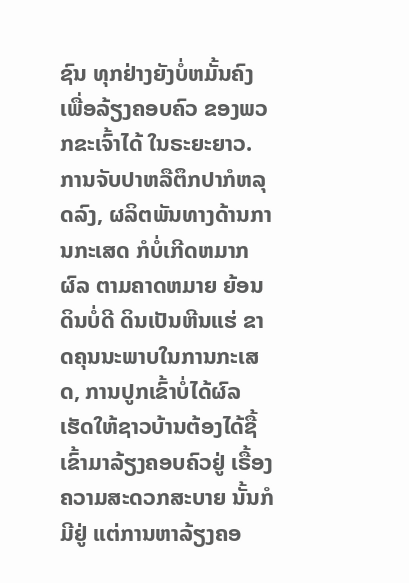ຊົນ ທຸກຢ່າງຍັງບໍ່ຫມັ້ນຄົງ ເພື່ອລ້ຽງຄອບຄົວ ຂອງພວກຂະເຈົ້າໄດ້ ໃນຣະຍະຍາວ.
ການຈັບປາຫລືຕຶກປາກໍຫລຸດລົງ, ຜລິຕພັນທາງດ້ານການກະເສດ ກໍບໍ່ເກີດຫມາກຜົລ ຕາມຄາດຫມາຍ ຍ້ອນດິນບໍ່ດີ ດິນເປັນຫີນແຮ່ ຂາດຄຸນນະພາບໃນການກະເສດ, ການປູກເຂົ້າບໍ່ໄດ້ຜົລ ເຮັດໃຫ້ຊາວບ້ານຕ້ອງໄດ້ຊື້ເຂົ້າມາລ້ຽງຄອບຄົວຢູ່ ເຣື້ອງຄວາມສະດວກສະບາຍ ນັ້ນກໍມີຢູ່ ແຕ່ການຫາລ້ຽງຄອ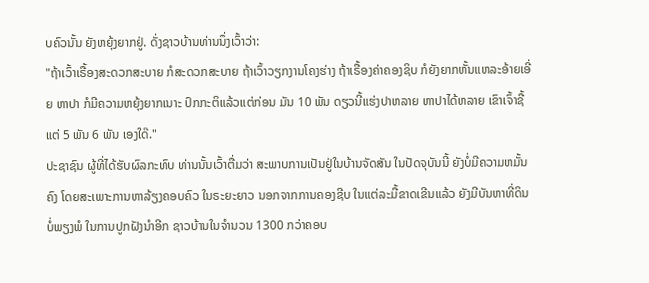ບຄົວນັ້ນ ຍັງຫຍຸ້ງຍາກຢູ່. ດັ່ງຊາວບ້ານທ່ານນຶ່ງເວົ້າວ່າ:
"ຖ້າເວົ້າເຣື້ອງສະດວກສະບາຍ ກໍສະດວກສະບາຍ ຖ້າເວົ້າວຽກງານໂຄງຮ່າງ ຖ້າເຣື້ອງຄ່າຄອງຊິບ ກໍຍັງຍາກຫັ້ນແຫລະອ້າຍເອີ່ຍ ຫາປາ ກໍມີຄວາມຫຍຸ້ງຍາກເນາະ ປົກກະຕິແລ້ວແຕ່ກ່ອນ ມັນ 10 ພັນ ດຽວນີ້ແຮ່ງປາຫລາຍ ຫາປາໄດ້ຫລາຍ ເຂົາເຈົ້າຊື້ແຕ່ 5 ພັນ 6 ພັນ ເອງໃດ໊."
ປະຊາຊົນ ຜູ້ທີ່ໄດ້ຮັບຜົລກະທົບ ທ່ານນັ້ນເວົ້າຕື່ມວ່າ ສະພາບການເປັນຢູ່ໃນບ້ານຈັດສັນ ໃນປັດຈຸບັນນີ້ ຍັງບໍ່ມີຄວາມຫມັ້ນຄົງ ໂດຍສະເພາະການຫາລ້ຽງຄອບຄົວ ໃນຣະຍະຍາວ ນອກຈາກການຄອງຊີບ ໃນແຕ່ລະມື້ຂາດເຂີນແລ້ວ ຍັງມີບັນຫາທີ່ດິນ ບໍ່ພຽງພໍ ໃນການປູກຝັງນຳອີກ ຊາວບ້ານໃນຈຳນວນ 1300 ກວ່າຄອບ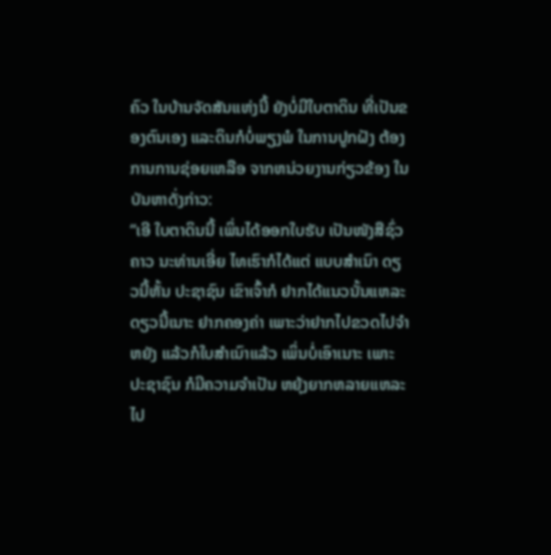ຄົວ ໃນບ້ານຈັດສັນແຫ່ງນີ້ ຍັງບໍ່ມີໃບຕາດິນ ທີ່ເປັນຂອງຕົນເອງ ແລະດິນກໍບໍ່ພຽງພໍ ໃນການປູກຝັງ ຕ້ອງການການຊ່ອຍເຫລືອ ຈາກຫນ່ວຍງານກ່ຽວຂ້ອງ ໃນບັນຫາດັ່ງກ່າວ:
“ເອີ ໃບຕາດິນນີ້ ເພິ່ນໄດ້ອອກໃບຮັບ ເປັນໜັງສືຊົ່ວຄາວ ນະທ່ານເອີ່ຍ ໄທເຮົາກໍໄດ້ແຕ່ ແບບສໍາເນົາ ດຽວນີ້ຫັ້ນ ປະຊາຊົນ ເຂົາເຈົ້າກໍ ຢາກໄດ້ແນວນັ້ນແຫລະ ດຽວນີ້ເນາະ ຢາກຄອງຄ່າ ເພາະວ່າຢາກໄປຂວດໄປຈໍາຫຍັງ ແລ້ວກໍໃບສໍາເນົາແລ້ວ ເພິ່ນບໍ່ເອົາເນາະ ເພາະ ປະຊາຊົນ ກໍມີຄວາມຈໍາເປັນ ຫຍຸ້ງຍາກຫລາຍແຫລະ ໄປ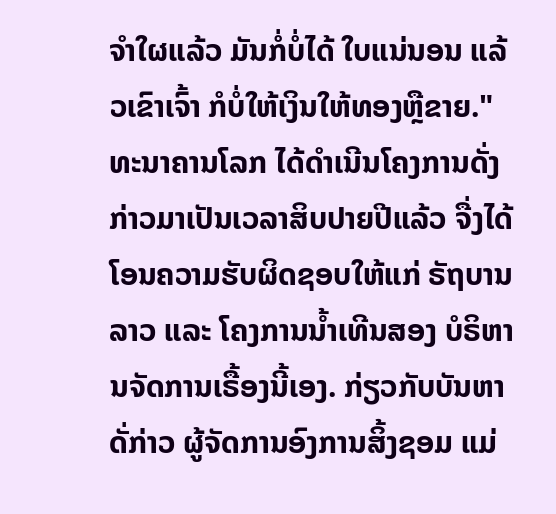ຈໍາໃຜແລ້ວ ມັນກໍ່ບໍ່ໄດ້ ໃບແນ່ນອນ ແລ້ວເຂົາເຈົ້າ ກໍບໍ່ໃຫ້ເງິນໃຫ້ທອງຫຼືຂາຍ."
ທະນາຄານໂລກ ໄດ້ດຳເນີນໂຄງການດັ່ງກ່າວມາເປັນເວລາສິບປາຍປີແລ້ວ ຈື່ງໄດ້ໂອນຄວາມຮັບຜິດຊອບໃຫ້ແກ່ ຣັຖບານລາວ ແລະ ໂຄງການນ້ຳເທີນສອງ ບໍຣິຫານຈັດການເຣື້ອງນີ້ເອງ. ກ່ຽວກັບບັນຫາດັ່ກ່າວ ຜູ້ຈັດການອົງການສິ້ງຊອມ ແມ່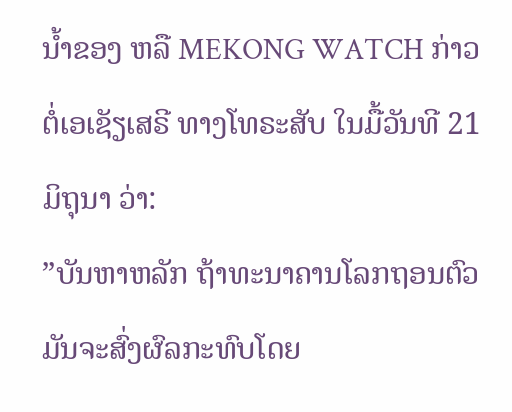ນ້ຳຂອງ ຫລື MEKONG WATCH ກ່າວຕໍ່ເອເຊັຽເສຣີ ທາງໂທຣະສັບ ໃນມື້ວັນທີ 21 ມິຖຸນາ ວ່າ:
”ບັນຫາຫລັກ ຖ້າທະນາຄານໂລກຖອນຕົວມັນຈະສົ່ງຜົລກະທົບໂດຍ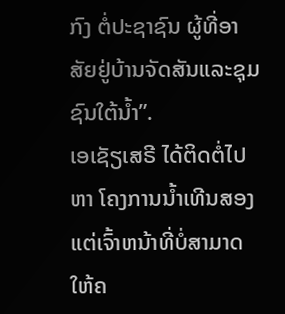ກົງ ຕໍ່ປະຊາຊົນ ຜູ້ທີ່ອາສັຍຢູ່ບ້ານຈັດສັນແລະຊຸມຊົນໃຕ້ນ້ຳ”.
ເອເຊັຽເສຣີ ໄດ້ຕິດຕໍ່ໄປຫາ ໂຄງການນ້ຳເທີນສອງ ແຕ່ເຈົ້າຫນ້າທີ່ບໍ່ສາມາດ ໃຫ້ຄ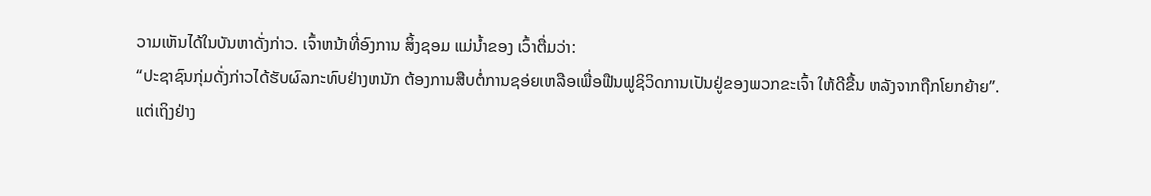ວາມເຫັນໄດ້ໃນບັນຫາດັ່ງກ່າວ. ເຈົ້າຫນ້າທີ່ອົງການ ສິ້ງຊອມ ແມ່ນ້ຳຂອງ ເວົ້າຕື່ມວ່າ:
“ປະຊາຊົນກຸ່ມດັ່ງກ່າວໄດ້ຮັບຜົລກະທົບຢ່າງຫນັກ ຕ້ອງການສືບຕໍ່ການຊອ່ຍເຫລືອເພື່ອຟືນຟູຊິວິດການເປັນຢູ່ຂອງພວກຂະເຈົ້າ ໃຫ້ດີຂື້ນ ຫລັງຈາກຖືກໂຍກຍ້າຍ”.
ແຕ່ເຖິງຢ່າງ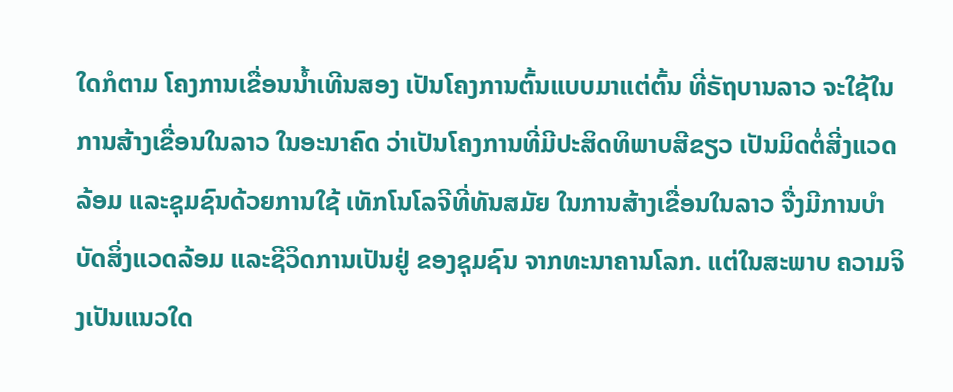ໃດກໍຕາມ ໂຄງການເຂື່ອນນ້ຳເທີນສອງ ເປັນໂຄງການຕົ້ນແບບມາແຕ່ຕົ້ນ ທີ່ຣັຖບານລາວ ຈະໃຊ້ໃນການສ້າງເຂື່ອນໃນລາວ ໃນອະນາຄົດ ວ່າເປັນໂຄງການທີ່ມີປະສິດທິພາບສີຂຽວ ເປັນມິດຕໍ່ສີ່ງແວດລ້ອມ ແລະຊຸມຊົນດ້ວຍການໃຊ້ ເທັກໂນໂລຈີທີ່ທັນສມັຍ ໃນການສ້າງເຂື່ອນໃນລາວ ຈື່ງມີການບຳບັດສິ່ງແວດລ້ອມ ແລະຊີວິດການເປັນຢູ່ ຂອງຊຸມຊົນ ຈາກທະນາຄານໂລກ. ແຕ່ໃນສະພາບ ຄວາມຈິງເປັນແນວໃດ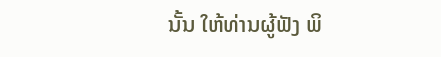ນັ້ນ ໃຫ້ທ່ານຜູ້ຟັງ ພິ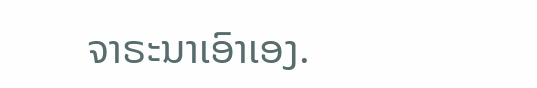ຈາຣະນາເອົາເອງ.